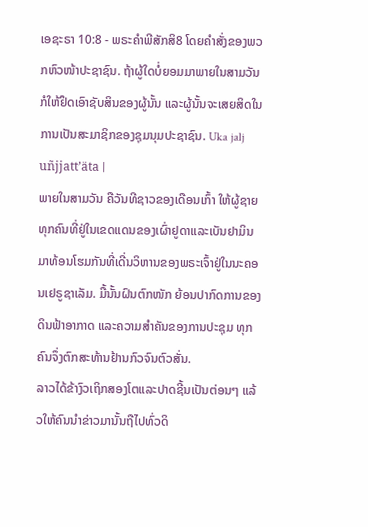ເອຊະຣາ 10:8 - ພຣະຄຳພີສັກສິ8 ໂດຍຄຳສັ່ງຂອງພວກຫົວໜ້າປະຊາຊົນ. ຖ້າຜູ້ໃດບໍ່ຍອມມາພາຍໃນສາມວັນ ກໍໃຫ້ຢຶດເອົາຊັບສິນຂອງຜູ້ນັ້ນ ແລະຜູ້ນັ້ນຈະເສຍສິດໃນການເປັນສະມາຊິກຂອງຊຸມນຸມປະຊາຊົນ. Uka jalj uñjjattʼäta |
ພາຍໃນສາມວັນ ຄືວັນທີຊາວຂອງເດືອນເກົ້າ ໃຫ້ຜູ້ຊາຍທຸກຄົນທີ່ຢູ່ໃນເຂດແດນຂອງເຜົ່າຢູດາແລະເບັນຢາມິນມາທ້ອນໂຮມກັນທີ່ເດີ່ນວິຫານຂອງພຣະເຈົ້າຢູ່ໃນນະຄອນເຢຣູຊາເລັມ. ມື້ນັ້ນຝົນຕົກໜັກ ຍ້ອນປາກົດການຂອງດິນຟ້າອາກາດ ແລະຄວາມສຳຄັນຂອງການປະຊຸມ ທຸກຄົນຈຶ່ງຕົກສະທ້ານຢ້ານກົວຈົນຕົວສັ່ນ.
ລາວໄດ້ຂ້າງົວເຖິກສອງໂຕແລະປາດຊີ້ນເປັນຕ່ອນໆ ແລ້ວໃຫ້ຄົນນຳຂ່າວມານັ້ນຖືໄປທົ່ວດິ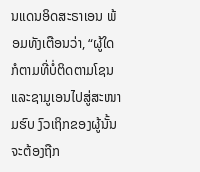ນແດນອິດສະຣາເອນ ພ້ອມທັງເຕືອນວ່າ, “ຜູ້ໃດກໍຕາມທີ່ບໍ່ຕິດຕາມໂຊນແລະຊາມູເອນໄປສູ່ສະໜາມຮົບ ງົວເຖິກຂອງຜູ້ນັ້ນຈະຕ້ອງຖືກ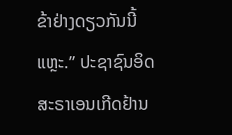ຂ້າຢ່າງດຽວກັນນີ້ແຫຼະ.” ປະຊາຊົນອິດສະຣາເອນເກີດຢ້ານ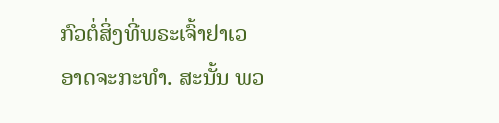ກົວຕໍ່ສິ່ງທີ່ພຣະເຈົ້າຢາເວອາດຈະກະທຳ. ສະນັ້ນ ພວ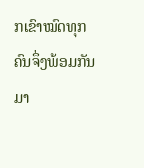ກເຂົາໝົດທຸກຄົນຈຶ່ງພ້ອມກັນມາ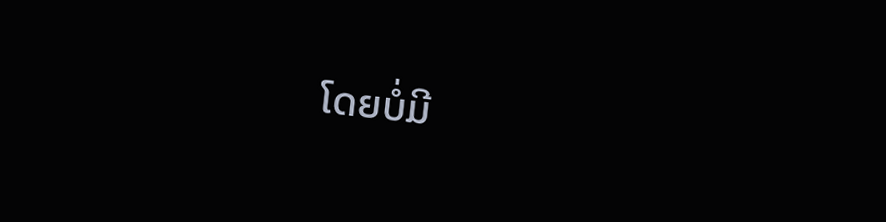ໂດຍບໍ່ມີ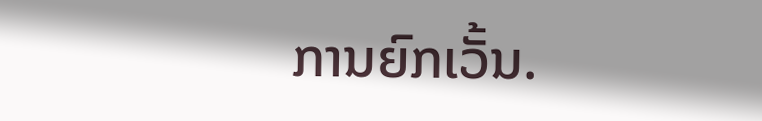ການຍົກເວັ້ນ.